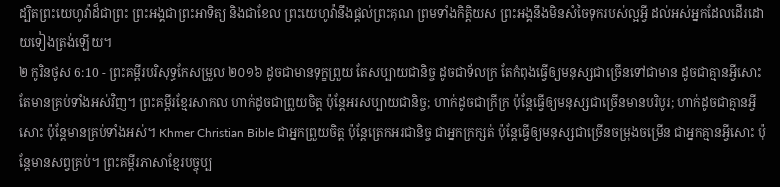ដ្បិតព្រះយេហូវ៉ាដ៏ជាព្រះ ព្រះអង្គជាព្រះអាទិត្យ និងជាខែល ព្រះយេហូវ៉ានឹងផ្តល់ព្រះគុណ ព្រមទាំងកិត្តិយស ព្រះអង្គនឹងមិនសំចៃទុករបស់ល្អអ្វី ដល់អស់អ្នកដែលដើរដោយទៀងត្រង់ឡើយ។
២ កូរិនថូស 6:10 - ព្រះគម្ពីរបរិសុទ្ធកែសម្រួល ២០១៦ ដូចជាមានទុក្ខព្រួយ តែសប្បាយជានិច្ច ដូចជាទ័លក្រ តែកំពុងធ្វើឲ្យមនុស្សជាច្រើនទៅជាមាន ដូចជាគ្មានអ្វីសោះ តែមានគ្រប់ទាំងអស់វិញ។ ព្រះគម្ពីរខ្មែរសាកល ហាក់ដូចជាព្រួយចិត្ត ប៉ុន្តែអរសប្បាយជានិច្ច; ហាក់ដូចជាក្រីក្រ ប៉ុន្តែធ្វើឲ្យមនុស្សជាច្រើនមានបរិបូរ; ហាក់ដូចជាគ្មានអ្វីសោះ ប៉ុន្តែមានគ្រប់ទាំងអស់។ Khmer Christian Bible ជាអ្នកព្រួយចិត្ដ ប៉ុន្ដែត្រេកអរជានិច្ច ជាអ្នកក្រក្សត់ ប៉ុន្ដែធ្វើឲ្យមនុស្សជាច្រើនចម្រុងចម្រើន ជាអ្នកគ្មានអ្វីសោះ ប៉ុន្ដែមានសព្វគ្រប់។ ព្រះគម្ពីរភាសាខ្មែរបច្ចុប្ប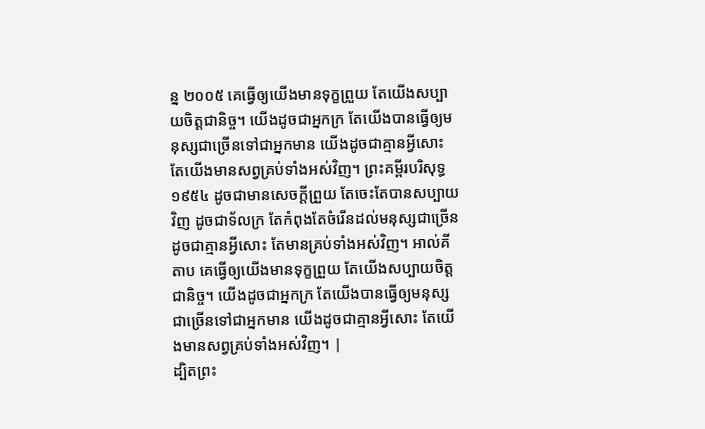ន្ន ២០០៥ គេធ្វើឲ្យយើងមានទុក្ខព្រួយ តែយើងសប្បាយចិត្តជានិច្ច។ យើងដូចជាអ្នកក្រ តែយើងបានធ្វើឲ្យមនុស្សជាច្រើនទៅជាអ្នកមាន យើងដូចជាគ្មានអ្វីសោះ តែយើងមានសព្វគ្រប់ទាំងអស់វិញ។ ព្រះគម្ពីរបរិសុទ្ធ ១៩៥៤ ដូចជាមានសេចក្ដីព្រួយ តែចេះតែបានសប្បាយវិញ ដូចជាទ័លក្រ តែកំពុងតែចំរើនដល់មនុស្សជាច្រើន ដូចជាគ្មានអ្វីសោះ តែមានគ្រប់ទាំងអស់វិញ។ អាល់គីតាប គេធ្វើឲ្យយើងមានទុក្ខព្រួយ តែយើងសប្បាយចិត្ដជានិច្ច។ យើងដូចជាអ្នកក្រ តែយើងបានធ្វើឲ្យមនុស្សជាច្រើនទៅជាអ្នកមាន យើងដូចជាគ្មានអ្វីសោះ តែយើងមានសព្វគ្រប់ទាំងអស់វិញ។ |
ដ្បិតព្រះ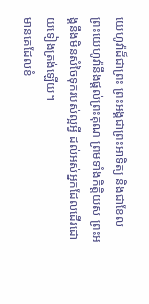យេហូវ៉ាដ៏ជាព្រះ ព្រះអង្គជាព្រះអាទិត្យ និងជាខែល ព្រះយេហូវ៉ានឹងផ្តល់ព្រះគុណ ព្រមទាំងកិត្តិយស ព្រះអង្គនឹងមិនសំចៃទុករបស់ល្អអ្វី ដល់អស់អ្នកដែលដើរដោយទៀងត្រង់ឡើយ។
មានគេដែលខំ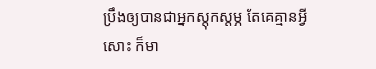ប្រឹងឲ្យបានជាអ្នកស្តុកស្តម្ភ តែគេគ្មានអ្វីសោះ ក៏មា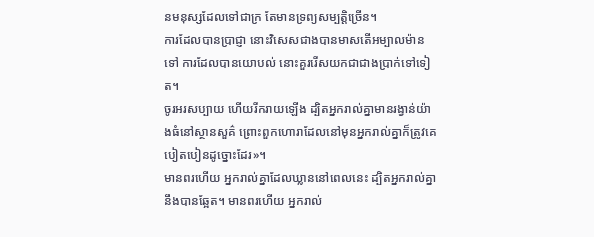នមនុស្សដែលទៅជាក្រ តែមានទ្រព្យសម្បត្តិច្រើន។
ការដែលបានប្រាជ្ញា នោះវិសេសជាងបានមាសតើអម្បាលម៉ានទៅ ការដែលបានយោបល់ នោះគួររើសយកជាជាងប្រាក់ទៅទៀត។
ចូរអរសប្បាយ ហើយរីករាយឡើង ដ្បិតអ្នករាល់គ្នាមានរង្វាន់យ៉ាងធំនៅស្ថានសួគ៌ ព្រោះពួកហោរាដែលនៅមុនអ្នករាល់គ្នាក៏ត្រូវគេបៀតបៀនដូច្នោះដែរ»។
មានពរហើយ អ្នករាល់គ្នាដែលឃ្លាននៅពេលនេះ ដ្បិតអ្នករាល់គ្នានឹងបានឆ្អែត។ មានពរហើយ អ្នករាល់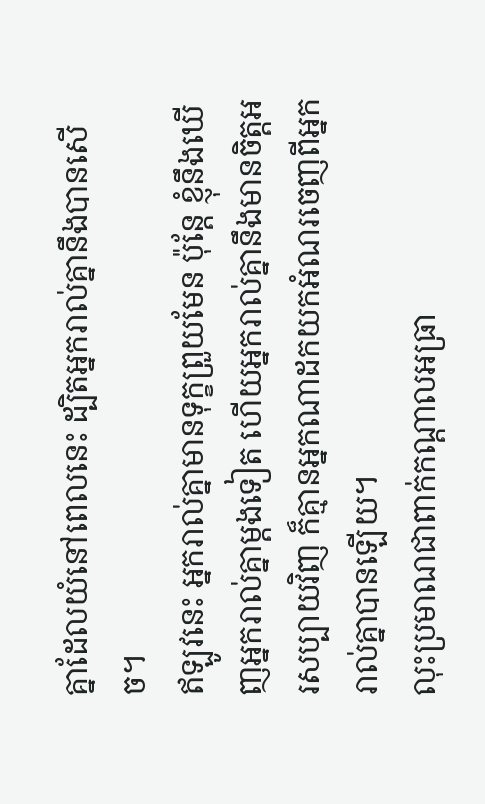គ្នាដែលយំនៅពេលនេះ ដ្បិតអ្នករាល់គ្នានឹងបានសើច។
ឥឡូវនេះ អ្នករាល់គ្នាមានទុក្ខព្រួយមែន ប៉ុន្តែ ខ្ញុំនឹងឃើញអ្នករាល់គ្នាម្តងទៀត ហើយអ្នករាល់គ្នានឹងមានចិត្តអរសប្បាយវិញ ក៏គ្មានអ្នកណាដកយកអំណរចេញពីអ្នករាល់គ្នាបានឡើយ។
លុះប្រមាណជាពាក់កណ្តាលអធ្រា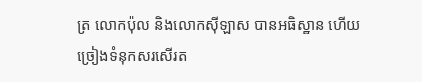ត្រ លោកប៉ុល និងលោកស៊ីឡាស បានអធិស្ឋាន ហើយច្រៀងទំនុកសរសើរត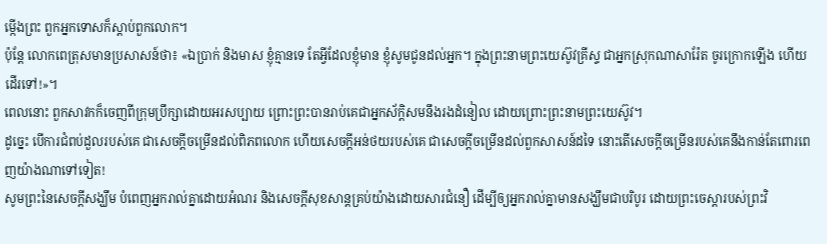ម្កើងព្រះ ពួកអ្នកទោសក៏ស្តាប់ពួកលោក។
ប៉ុន្ដែ លោកពេត្រុសមានប្រសាសន៍ថា៖ «ឯប្រាក់ និងមាស ខ្ញុំគ្មានទេ តែអ្វីដែលខ្ញុំមាន ខ្ញុំសូមជូនដល់អ្នក។ ក្នុងព្រះនាមព្រះយេស៊ូវគ្រីស្ទ ជាអ្នកស្រុកណាសារ៉ែត ចូរក្រោកឡើង ហើយដើរទៅ!»។
ពេលនោះ ពួកសាវកក៏ចេញពីក្រុមប្រឹក្សាដោយអរសប្បាយ ព្រោះព្រះបានរាប់គេជាអ្នកស័ក្តិសមនឹងរងដំនៀល ដោយព្រោះព្រះនាមព្រះយេស៊ូវ។
ដូច្នេះ បើការជំពប់ដួលរបស់គេ ជាសេចក្ដីចម្រើនដល់ពិភពលោក ហើយសេចក្ដីអន់ថយរបស់គេ ជាសេចក្តីចម្រើនដល់ពួកសាសន៍ដទៃ នោះតើសេចក្តីចម្រើនរបស់គេនឹងកាន់តែពោរពេញយ៉ាងណាទៅទៀត!
សូមព្រះនៃសេចក្តីសង្ឃឹម បំពេញអ្នករាល់គ្នាដោយអំណរ និងសេចក្តីសុខសាន្តគ្រប់យ៉ាងដោយសារជំនឿ ដើម្បីឲ្យអ្នករាល់គ្នាមានសង្ឃឹមជាបរិបូរ ដោយព្រះចេស្តារបស់ព្រះវិ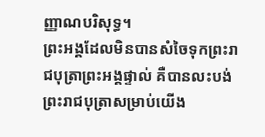ញ្ញាណបរិសុទ្ធ។
ព្រះអង្គដែលមិនបានសំចៃទុកព្រះរាជបុត្រាព្រះអង្គផ្ទាល់ គឺបានលះបង់ព្រះរាជបុត្រាសម្រាប់យើង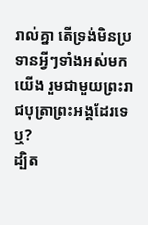រាល់គ្នា តើទ្រង់មិនប្រទានអ្វីៗទាំងអស់មកយើង រួមជាមួយព្រះរាជបុត្រាព្រះអង្គដែរទេឬ?
ដ្បិត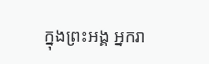ក្នុងព្រះអង្គ អ្នករា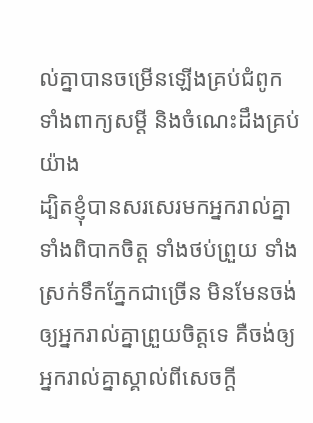ល់គ្នាបានចម្រើនឡើងគ្រប់ជំពូក ទាំងពាក្យសម្ដី និងចំណេះដឹងគ្រប់យ៉ាង
ដ្បិតខ្ញុំបានសរសេរមកអ្នករាល់គ្នា ទាំងពិបាកចិត្ត ទាំងថប់ព្រួយ ទាំងស្រក់ទឹកភ្នែកជាច្រើន មិនមែនចង់ឲ្យអ្នករាល់គ្នាព្រួយចិត្តទេ គឺចង់ឲ្យអ្នករាល់គ្នាស្គាល់ពីសេចក្តី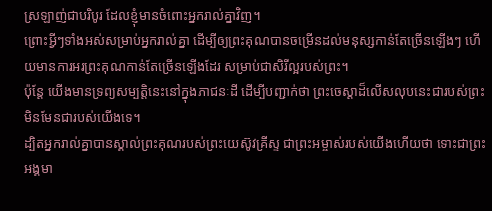ស្រឡាញ់ជាបរិបូរ ដែលខ្ញុំមានចំពោះអ្នករាល់គ្នាវិញ។
ព្រោះអ្វីៗទាំងអស់សម្រាប់អ្នករាល់គ្នា ដើម្បីឲ្យព្រះគុណបានចម្រើនដល់មនុស្សកាន់តែច្រើនឡើងៗ ហើយមានការអរព្រះគុណកាន់តែច្រើនឡើងដែរ សម្រាប់ជាសិរីល្អរបស់ព្រះ។
ប៉ុន្ដែ យើងមានទ្រព្យសម្បត្តិនេះនៅក្នុងភាជនៈដី ដើម្បីបញ្ជាក់ថា ព្រះចេស្ដាដ៏លើសលុបនេះជារបស់ព្រះ មិនមែនជារបស់យើងទេ។
ដ្បិតអ្នករាល់គ្នាបានស្គាល់ព្រះគុណរបស់ព្រះយេស៊ូវគ្រីស្ទ ជាព្រះអម្ចាស់របស់យើងហើយថា ទោះជាព្រះអង្គមា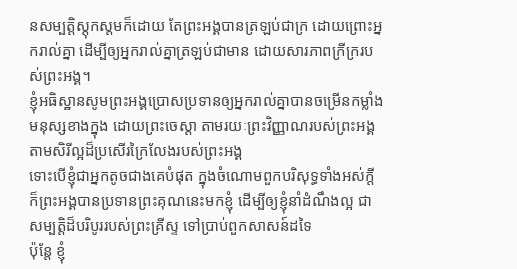នសម្បត្តិស្ដុកស្តមក៏ដោយ តែព្រះអង្គបានត្រឡប់ជាក្រ ដោយព្រោះអ្នករាល់គ្នា ដើម្បីឲ្យអ្នករាល់គ្នាត្រឡប់ជាមាន ដោយសារភាពក្រីក្ររបស់ព្រះអង្គ។
ខ្ញុំអធិស្ឋានសូមព្រះអង្គប្រោសប្រទានឲ្យអ្នករាល់គ្នាបានចម្រើនកម្លាំងមនុស្សខាងក្នុង ដោយព្រះចេស្ដា តាមរយៈព្រះវិញ្ញាណរបស់ព្រះអង្គ តាមសិរីល្អដ៏ប្រសើរក្រៃលែងរបស់ព្រះអង្គ
ទោះបើខ្ញុំជាអ្នកតូចជាងគេបំផុត ក្នុងចំណោមពួកបរិសុទ្ធទាំងអស់ក្តី ក៏ព្រះអង្គបានប្រទានព្រះគុណនេះមកខ្ញុំ ដើម្បីឲ្យខ្ញុំនាំដំណឹងល្អ ជាសម្បត្តិដ៏បរិបូររបស់ព្រះគ្រីស្ទ ទៅប្រាប់ពួកសាសន៍ដទៃ
ប៉ុន្តែ ខ្ញុំ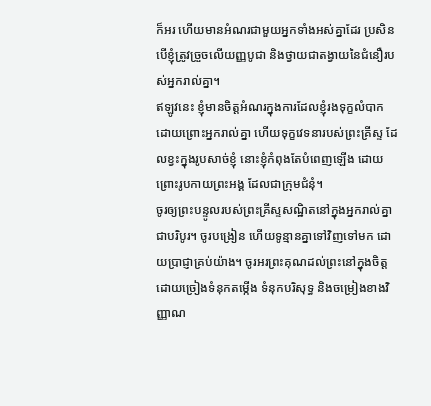ក៏អរ ហើយមានអំណរជាមួយអ្នកទាំងអស់គ្នាដែរ ប្រសិនបើខ្ញុំត្រូវច្រួចលើយញ្ញបូជា និងថ្វាយជាតង្វាយនៃជំនឿរបស់អ្នករាល់គ្នា។
ឥឡូវនេះ ខ្ញុំមានចិត្តអំណរក្នុងការដែលខ្ញុំរងទុក្ខលំបាក ដោយព្រោះអ្នករាល់គ្នា ហើយទុក្ខវេទនារបស់ព្រះគ្រីស្ទ ដែលខ្វះក្នុងរូបសាច់ខ្ញុំ នោះខ្ញុំកំពុងតែបំពេញឡើង ដោយព្រោះរូបកាយព្រះអង្គ ដែលជាក្រុមជំនុំ។
ចូរឲ្យព្រះបន្ទូលរបស់ព្រះគ្រីស្ទសណ្ឋិតនៅក្នុងអ្នករាល់គ្នាជាបរិបូរ។ ចូរបង្រៀន ហើយទូន្មានគ្នាទៅវិញទៅមក ដោយប្រាជ្ញាគ្រប់យ៉ាង។ ចូរអរព្រះគុណដល់ព្រះនៅក្នុងចិត្ត ដោយច្រៀងទំនុកតម្កើង ទំនុកបរិសុទ្ធ និងចម្រៀងខាងវិញ្ញាណ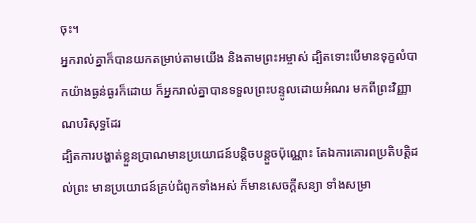ចុះ។
អ្នករាល់គ្នាក៏បានយកតម្រាប់តាមយើង និងតាមព្រះអម្ចាស់ ដ្បិតទោះបើមានទុក្ខលំបាកយ៉ាងធ្ងន់ធ្ងរក៏ដោយ ក៏អ្នករាល់គ្នាបានទទួលព្រះបន្ទូលដោយអំណរ មកពីព្រះវិញ្ញាណបរិសុទ្ធដែរ
ដ្បិតការបង្ហាត់ខ្លួនប្រាណមានប្រយោជន៍បន្តិចបន្តួចប៉ុណ្ណោះ តែឯការគោរពប្រតិបត្តិដល់ព្រះ មានប្រយោជន៍គ្រប់ជំពូកទាំងអស់ ក៏មានសេចក្ដីសន្យា ទាំងសម្រា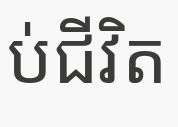ប់ជីវិត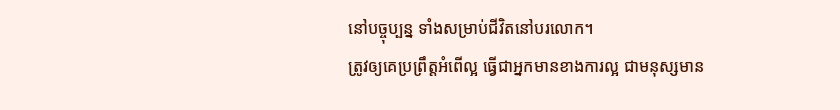នៅបច្ចុប្បន្ន ទាំងសម្រាប់ជីវិតនៅបរលោក។
ត្រូវឲ្យគេប្រព្រឹត្តអំពើល្អ ធ្វើជាអ្នកមានខាងការល្អ ជាមនុស្សមាន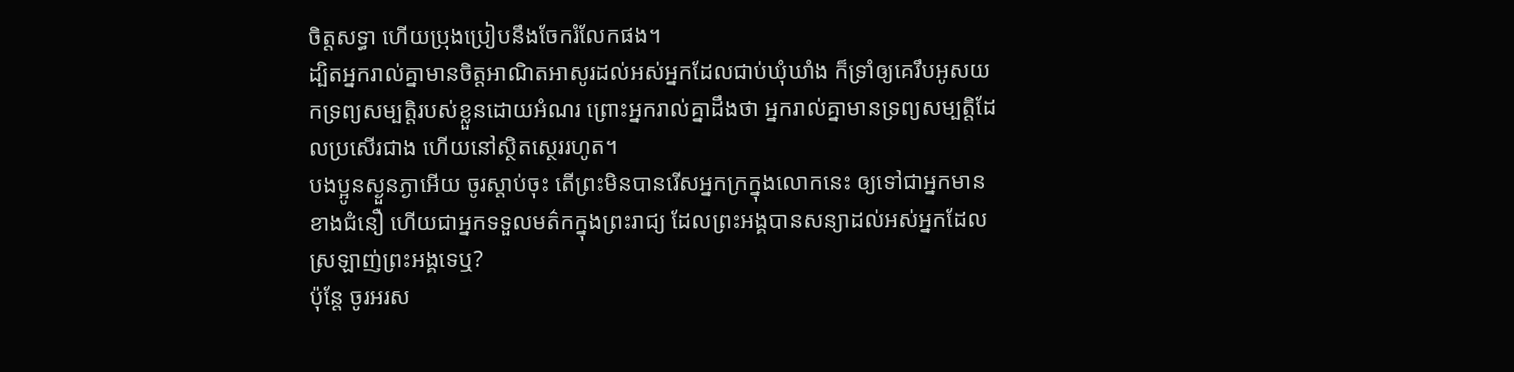ចិត្តសទ្ធា ហើយប្រុងប្រៀបនឹងចែករំលែកផង។
ដ្បិតអ្នករាល់គ្នាមានចិត្តអាណិតអាសូរដល់អស់អ្នកដែលជាប់ឃុំឃាំង ក៏ទ្រាំឲ្យគេរឹបអូសយកទ្រព្យសម្បត្តិរបស់ខ្លួនដោយអំណរ ព្រោះអ្នករាល់គ្នាដឹងថា អ្នករាល់គ្នាមានទ្រព្យសម្បត្តិដែលប្រសើរជាង ហើយនៅស្ថិតស្ថេររហូត។
បងប្អូនស្ងួនភ្ងាអើយ ចូរស្តាប់ចុះ តើព្រះមិនបានរើសអ្នកក្រក្នុងលោកនេះ ឲ្យទៅជាអ្នកមានខាងជំនឿ ហើយជាអ្នកទទួលមត៌កក្នុងព្រះរាជ្យ ដែលព្រះអង្គបានសន្យាដល់អស់អ្នកដែលស្រឡាញ់ព្រះអង្គទេឬ?
ប៉ុន្តែ ចូរអរស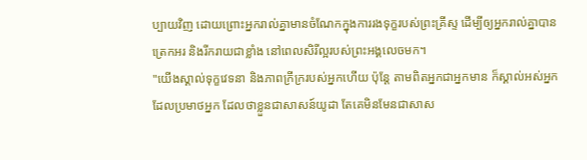ប្បាយវិញ ដោយព្រោះអ្នករាល់គ្នាមានចំណែកក្នុងការរងទុក្ខរបស់ព្រះគ្រីស្ទ ដើម្បីឲ្យអ្នករាល់គ្នាបានត្រេកអរ និងរីករាយជាខ្លាំង នៅពេលសិរីល្អរបស់ព្រះអង្គលេចមក។
"យើងស្គាល់ទុក្ខវេទនា និងភាពក្រីក្ររបស់អ្នកហើយ ប៉ុន្តែ តាមពិតអ្នកជាអ្នកមាន ក៏ស្គាល់អស់អ្នកដែលប្រមាថអ្នក ដែលថាខ្លួនជាសាសន៍យូដា តែគេមិនមែនជាសាស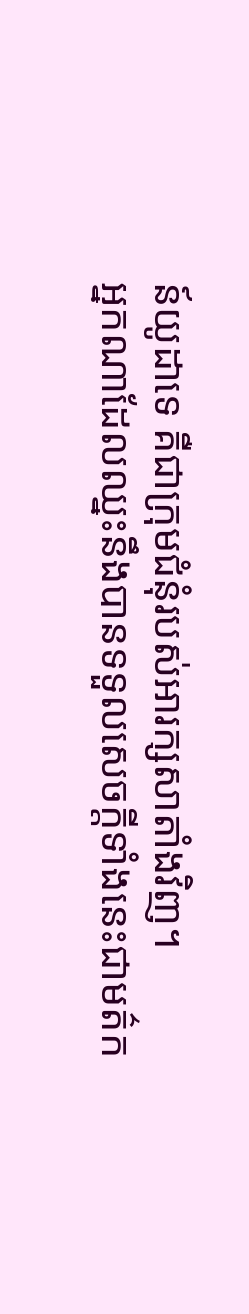ន៍យូដាទេ គឺជាក្រុមជំនុំរបស់អារក្សសាតាំងវិញ។
អ្នកណាដែលឈ្នះនឹងបានទទួលសេចក្ដីទាំងនេះជាមត៌ក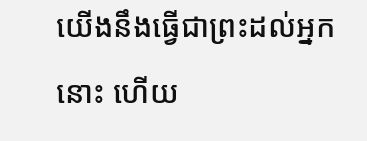យើងនឹងធ្វើជាព្រះដល់អ្នកនោះ ហើយ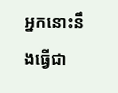អ្នកនោះនឹងធ្វើជា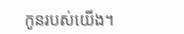កូនរបស់យើង។